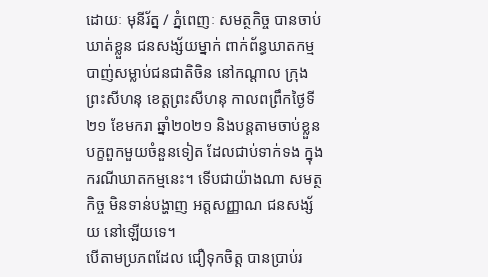ដោយៈ មុនីរ័ត្ន / ភ្នំពេញៈ សមត្ថកិច្ច បានចាប់ឃាត់ខ្លួន ជនសង្ស័យម្នាក់ ពាក់ព័ន្ធឃាតកម្ម បាញ់សម្លាប់ជនជាតិចិន នៅកណ្តាល ក្រុងព្រះសីហនុ ខេត្តព្រះសីហនុ កាលពព្រឹកថ្ងៃទី២១ ខែមករា ឆ្នាំ២០២១ និងបន្តតាមចាប់ខ្លួន បក្ខពួកមួយចំនួនទៀត ដែលជាប់ទាក់ទង ក្នុងករណីឃាតកម្មនេះ។ ទើបជាយ៉ាងណា សមត្ថកិច្ច មិនទាន់បង្ហាញ អត្តសញ្ញាណ ជនសង្ស័យ នៅឡើយទេ។
បើតាមប្រភពដែល ជឿទុកចិត្ត បានប្រាប់រ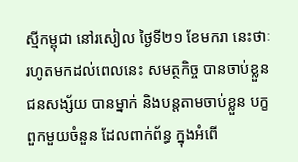ស្មីកម្ពុជា នៅរសៀល ថ្ងៃទី២១ ខែមករា នេះថាៈ រហូតមកដល់ពេលនេះ សមត្ថកិច្ច បានចាប់ខ្លួន ជនសង្ស័យ បានម្នាក់ និងបន្តតាមចាប់ខ្លួន បក្ខពួកមួយចំនួន ដែលពាក់ព័ន្ធ ក្នុងអំពើ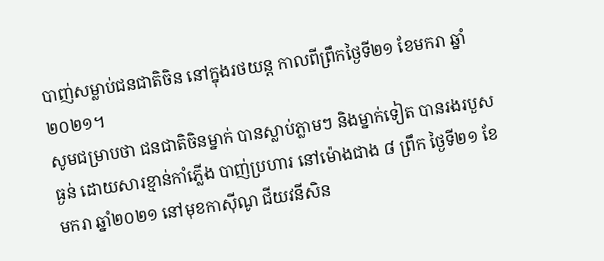បាញ់សម្លាប់ជនជាតិចិន នៅក្នុងរថយន្ត កាលពីព្រឹកថ្ងៃទី២១ ខែមករា ឆ្នាំ២០២១។
សូមជម្រាបថា ជនជាតិចិនម្នាក់ បានស្លាប់ភ្លាមៗ និងម្នាក់ទៀត បានរងរបួសធ្ងន់ ដោយសារខ្មាន់កាំភ្លើង បាញ់ប្រហារ នៅម៉ោងជាង ៨ ព្រឹក ថ្ងៃទី២១ ខែមករា ឆ្នាំ២០២១ នៅមុខកាស៊ីណូ ជីយវនីសិន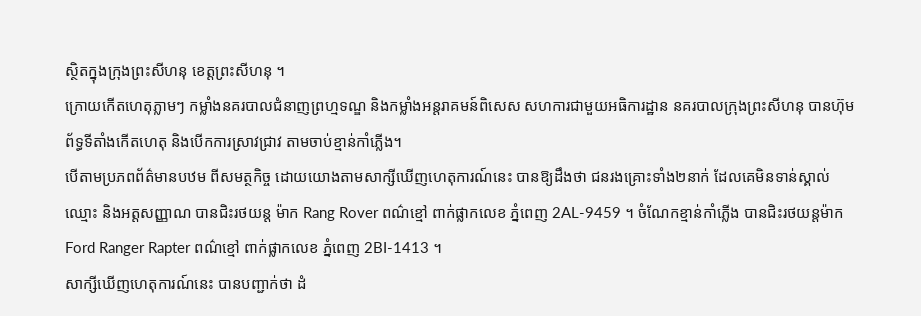ស្ថិតក្នុងក្រុងព្រះសីហនុ ខេត្តព្រះសីហនុ ។
ក្រោយកើតហេតុភ្លាមៗ កម្លាំងនគរបាលជំនាញព្រហ្មទណ្ឌ និងកម្លាំងអន្ដរាគមន៍ពិសេស សហការជាមួយអធិការដ្ឋាន នគរបាលក្រុងព្រះសីហនុ បានហ៊ុមព័ទ្ធទីតាំងកើតហេតុ និងបើកការស្រាវជ្រាវ តាមចាប់ខ្មាន់កាំភ្លើង។
បើតាមប្រភពព័ត៌មានបឋម ពីសមត្ថកិច្ច ដោយយោងតាមសាក្សីឃើញហេតុការណ៍នេះ បានឱ្យដឹងថា ជនរងគ្រោះទាំង២នាក់ ដែលគេមិនទាន់ស្គាល់ឈ្មោះ និងអត្តសញ្ញាណ បានជិះរថយន្ដ ម៉ាក Rang Rover ពណ៌ខ្មៅ ពាក់ផ្លាកលេខ ភ្នំពេញ 2AL-9459 ។ ចំណែកខ្មាន់កាំភ្លើង បានជិះរថយន្ដម៉ាក Ford Ranger Rapter ពណ៌ខ្មៅ ពាក់ផ្លាកលេខ ភ្នំពេញ 2BI-1413 ។
សាក្សីឃើញហេតុការណ៍នេះ បានបញ្ជាក់ថា ដំ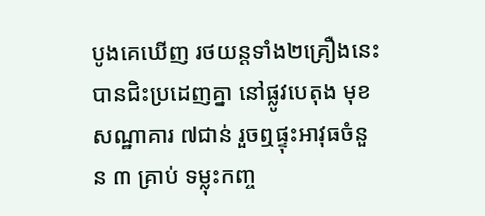បូងគេឃើញ រថយន្តទាំង២គ្រឿងនេះ បានជិះប្រដេញគ្នា នៅផ្លូវបេតុង មុខសណ្ឋាគារ ៧ជាន់ រួចឮផ្ទុះអាវុធចំនួន ៣ គ្រាប់ ទម្លុះកញ្ច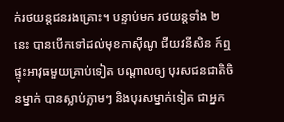ក់រថយន្តជនរងគ្រោះ។ បន្ទាប់មក រថយន្តទាំង ២នេះ បានបើកទៅដល់មុខកាស៊ីណូ ជីយវនីសិន ក៍ឮផ្ទុះអាវុធមួយគ្រាប់ទៀត បណ្តាលឲ្យ បុរសជនជាតិចិនម្នាក់ បានស្លាប់ភ្លាមៗ និងបុរសម្នាក់ទៀត ជាអ្នក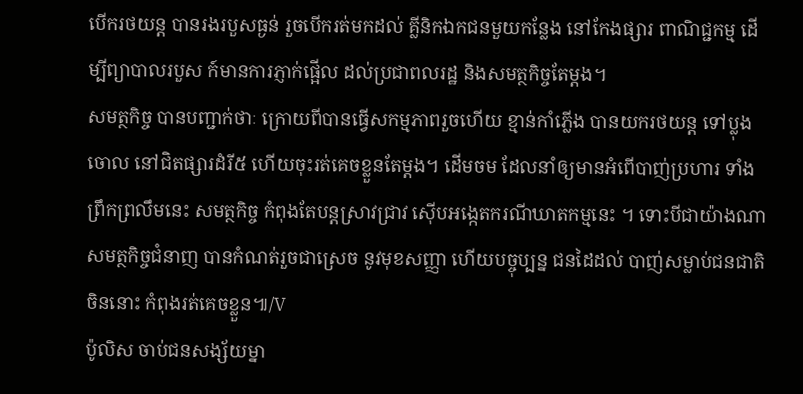បើករថយន្ត បានរងរបួសធ្ងន់ រួចបើករត់មកដល់ គ្លីនិកឯកជនមួយកន្លែង នៅកែងផ្សារ ពាណិជ្ជកម្ម ដើម្បីព្យាបាលរបួស ក៍មានការភ្ញាក់ផ្អើល ដល់ប្រជាពលរដ្ឋ និងសមត្ថកិច្ចតែម្តង។
សមត្ថកិច្ច បានបញ្ជាក់ថាៈ ក្រោយពីបានធ្វើសកម្មភាពរួចហើយ ខ្មាន់កាំភ្លើង បានយករថយន្ដ ទៅប្លុងចោល នៅជិតផ្សារដំរី៥ ហើយចុះរត់គេចខ្លួនតែម្ដង។ ដើមចម ដែលនាំឲ្យមានអំពើបាញ់ប្រហារ ទាំងព្រឹកព្រលឹមនេះ សមត្ថកិច្ច កំពុងតែបន្តស្រាវជ្រាវ ស៊ើបអង្កេតករណីឃាតកម្មនេះ ។ ទោះបីជាយ៉ាងណា
សមត្ថកិច្ចជំនាញ បានកំណត់រួចជាស្រេច នូវមុខសញ្ញា ហើយបច្ចុប្បន្ន ជនដៃដល់ បាញ់សម្លាប់ជនជាតិចិននោះ កំពុងរត់គេចខ្លួន៕/V
ប៉ូលិស ចាប់ជនសង្ស័យម្នា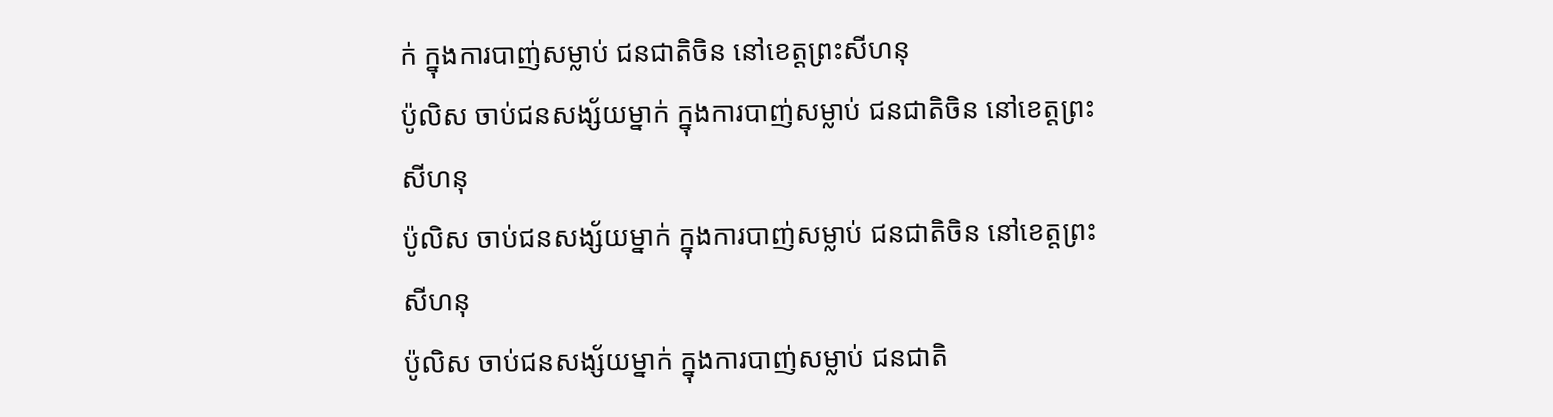ក់ ក្នុងការបាញ់សម្លាប់ ជនជាតិចិន នៅខេត្តព្រះសីហនុ
ប៉ូលិស ចាប់ជនសង្ស័យម្នាក់ ក្នុងការបាញ់សម្លាប់ ជនជាតិចិន នៅខេត្តព្រះសីហនុ
ប៉ូលិស ចាប់ជនសង្ស័យម្នាក់ ក្នុងការបាញ់សម្លាប់ ជនជាតិចិន នៅខេត្តព្រះសីហនុ
ប៉ូលិស ចាប់ជនសង្ស័យម្នាក់ ក្នុងការបាញ់សម្លាប់ ជនជាតិ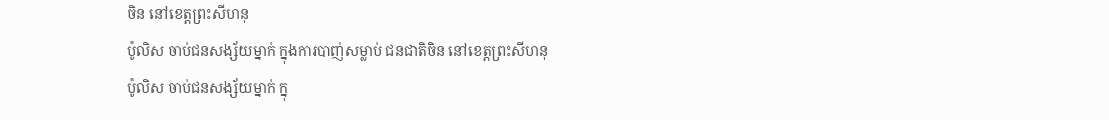ចិន នៅខេត្តព្រះសីហនុ
ប៉ូលិស ចាប់ជនសង្ស័យម្នាក់ ក្នុងការបាញ់សម្លាប់ ជនជាតិចិន នៅខេត្តព្រះសីហនុ
ប៉ូលិស ចាប់ជនសង្ស័យម្នាក់ ក្នុ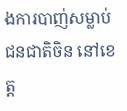ងការបាញ់សម្លាប់ ជនជាតិចិន នៅខេត្ត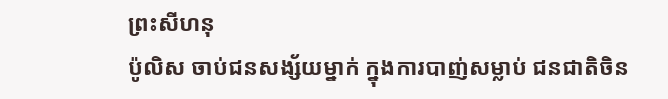ព្រះសីហនុ
ប៉ូលិស ចាប់ជនសង្ស័យម្នាក់ ក្នុងការបាញ់សម្លាប់ ជនជាតិចិន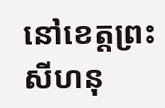នៅខេត្តព្រះសីហនុ